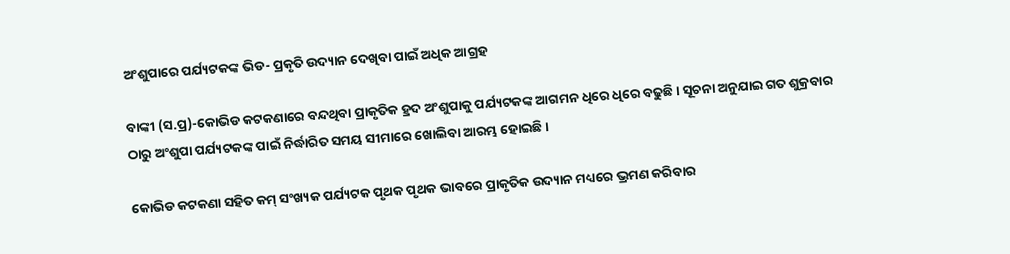ଅଂଶୁପାରେ ପର୍ଯ୍ୟଟକଙ୍କ ଭିଡ- ପ୍ରକୃତି ଉଦ୍ୟାନ ଦେଖିବା ପାଇଁ ଅଧିକ ଆଗ୍ରହ

ବାଙ୍କୀ (ସ.ପ୍ର)-କୋଭିଡ କଟକଣାରେ ବନ୍ଦଥିବା ପ୍ରାକୃତିକ ହ୍ରଦ ଅଂଶୁପାକୁ ପର୍ଯ୍ୟଟକଙ୍କ ଆଗମନ ଧିରେ ଧିରେ ବଢୁଛି । ସୂଚନା ଅନୁଯାଇ ଗତ ଶୁକ୍ରବାର ଠାରୁ ଅଂଶୁପା ପର୍ଯ୍ୟଟକଙ୍କ ପାଇଁ ନିର୍ଦ୍ଧାରିତ ସମୟ ସୀମାରେ ଖୋଲିବା ଆରମ୍ଭ ହୋଇଛି ।

କୋଭିଡ କଟକଣା ସହିତ କମ୍ ସଂଖ୍ୟକ ପର୍ଯ୍ୟଟକ ପୃଥକ ପୃଥକ ଭାବରେ ପ୍ରାକୃତିକ ଉଦ୍ୟାନ ମଧ୍ୟରେ ଭ୍ରମଣ କରିବାର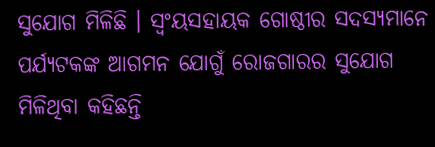ସୁଯୋଗ ମିଳିଛି । ସ୍ୱଂୟସହାୟକ ଗୋଷ୍ଠୀର ସଦସ୍ୟମାନେ ପର୍ଯ୍ୟଟକଙ୍କ ଆଗମନ ଯୋଗୁଁ ରୋଜଗାରର ସୁଯୋଗ ମିଳିଥିବା କହିଛନ୍ତି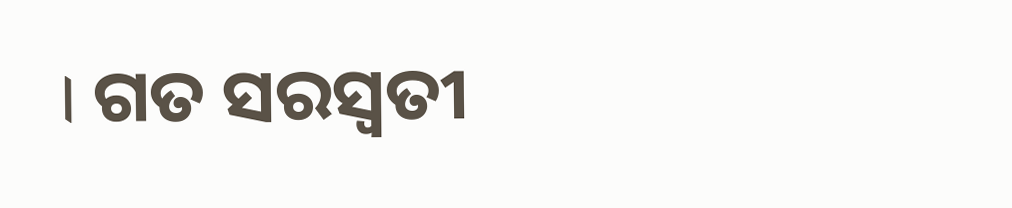। ଗତ ସରସ୍ୱତୀ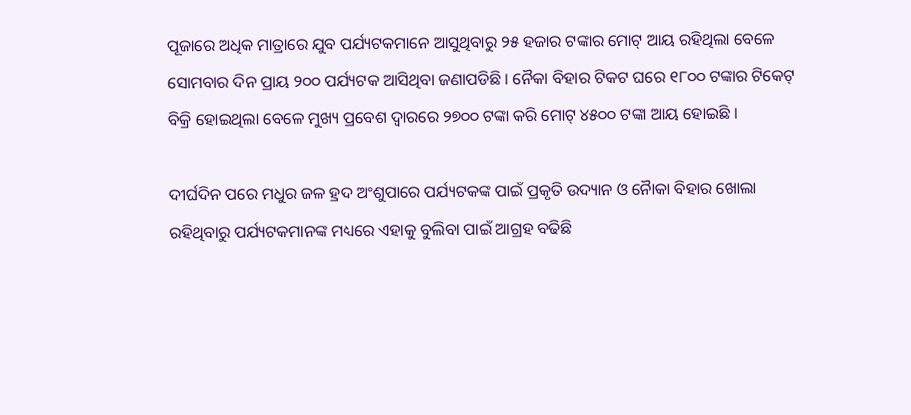ପୂଜାରେ ଅଧିକ ମାତ୍ରାରେ ଯୁବ ପର୍ଯ୍ୟଟକମାନେ ଆସୁଥିବାରୁ ୨୫ ହଜାର ଟଙ୍କାର ମୋଟ୍ ଆୟ ରହିଥିଲା ବେଳେ ସୋମବାର ଦିନ ପ୍ରାୟ ୨୦୦ ପର୍ଯ୍ୟଟକ ଆସିଥିବା ଜଣାପଡିଛି । ନୈକା ବିହାର ଟିକଟ ଘରେ ୧୮୦୦ ଟଙ୍କାର ଟିକେଟ୍ ବିକ୍ରି ହୋଇଥିଲା ବେଳେ ମୁଖ୍ୟ ପ୍ରବେଶ ଦ୍ୱାରରେ ୨୭୦୦ ଟଙ୍କା କରି ମୋଟ୍ ୪୫୦୦ ଟଙ୍କା ଆୟ ହୋଇଛି ।

ଦୀର୍ଘଦିନ ପରେ ମଧୁର ଜଳ ହ୍ରଦ ଅଂଶୁପାରେ ପର୍ଯ୍ୟଟକଙ୍କ ପାଇଁ ପ୍ରକୃତି ଉଦ୍ୟାନ ଓ ନୈାକା ବିହାର ଖୋଲା ରହିଥିବାରୁ ପର୍ଯ୍ୟଟକମାନଙ୍କ ମଧ୍ୟରେ ଏହାକୁ ବୁଲିବା ପାଇଁ ଆଗ୍ରହ ବଢିଛି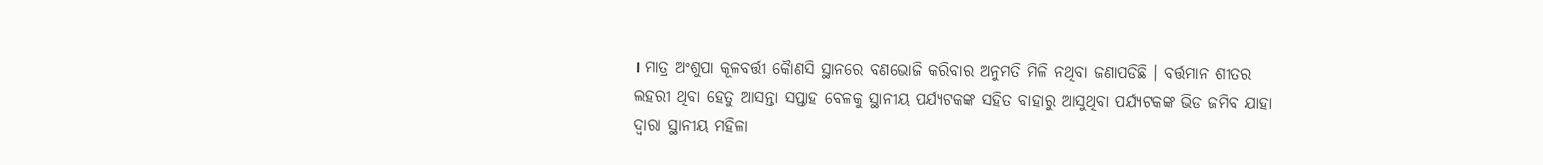। ମାତ୍ର ଅଂଶୁପା କୂଳବର୍ତ୍ତୀ କୈାଣସି ସ୍ଥାନରେ ବଣଭୋଜି କରିବାର ଅନୁମତି ମିଳି ନଥିବା ଜଣାପଡିଛି । ବର୍ତ୍ତମାନ ଶୀତର ଲହରୀ ଥିବା ହେତୁ ଆସନ୍ତା ସପ୍ତାହ ବେଳକୁ ସ୍ଥାନୀୟ ପର୍ଯ୍ୟଟକଙ୍କ ସହିତ ବାହାରୁ ଆସୁଥିବା ପର୍ଯ୍ୟଟକଙ୍କ ଭିଡ ଜମିବ ଯାହା ଦ୍ୱାରା ସ୍ଥାନୀୟ ମହିଳା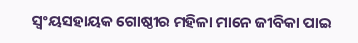ସ୍ୱଂୟସହାୟକ ଗୋଷ୍ଠୀର ମହିଳା ମାନେ ଜୀବିକା ପାଇ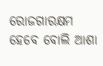ରୋଜଗାରକ୍ଷମ ହେବେ ବୋଲି ଆଶା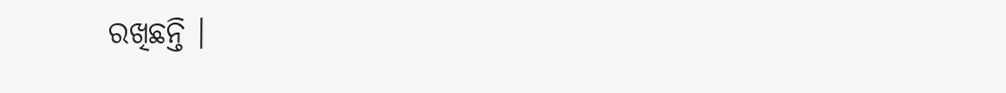ରଖିଛନ୍ତି ।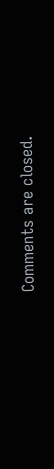Comments are closed.